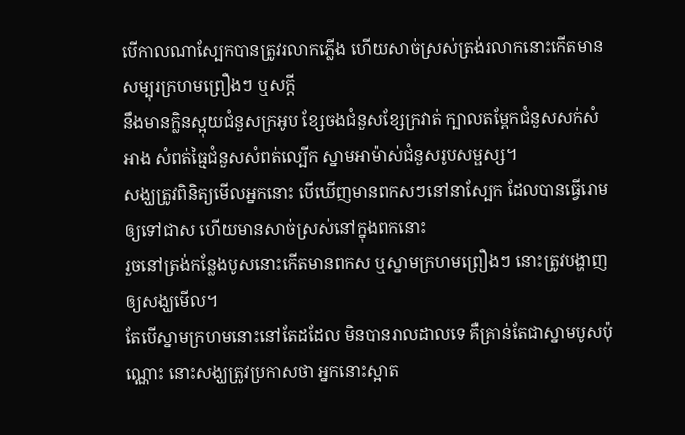បើកាលណាស្បែកបានត្រូវរលាកភ្លើង ហើយសាច់ស្រស់ត្រង់រលាកនោះកើតមានសម្បុរក្រហមព្រឿងៗ ឬសក្តី
នឹងមានក្លិនស្អុយជំនួសក្រអូប ខ្សែចងជំនួសខ្សែក្រវាត់ ក្បាលតម្ពែកជំនួសសក់សំអាង សំពត់ធ្មៃជំនួសសំពត់ល្បើក ស្នាមអាម៉ាស់ជំនួសរូបសម្ផស្ស។
សង្ឃត្រូវពិនិត្យមើលអ្នកនោះ បើឃើញមានពកសៗនៅនាស្បែក ដែលបានធ្វើរោមឲ្យទៅជាស ហើយមានសាច់ស្រស់នៅក្នុងពកនោះ
រួចនៅត្រង់កន្លែងបូសនោះកើតមានពកស ឬស្នាមក្រហមព្រឿងៗ នោះត្រូវបង្ហាញឲ្យសង្ឃមើល។
តែបើស្នាមក្រហមនោះនៅតែដដែល មិនបានរាលដាលទេ គឺគ្រាន់តែជាស្នាមបូសប៉ុណ្ណោះ នោះសង្ឃត្រូវប្រកាសថា អ្នកនោះស្អាត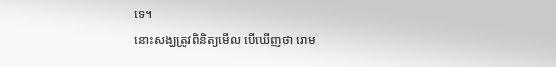ទេ។
នោះសង្ឃត្រូវពិនិត្យមើល បើឃើញថា រោម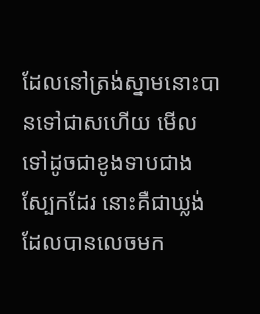ដែលនៅត្រង់ស្នាមនោះបានទៅជាសហើយ មើលទៅដូចជាខូងទាបជាងស្បែកដែរ នោះគឺជាឃ្លង់ដែលបានលេចមក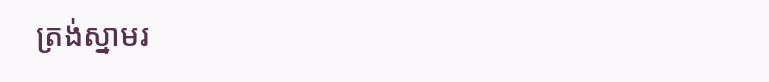ត្រង់ស្នាមរ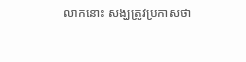លាកនោះ សង្ឃត្រូវប្រកាសថា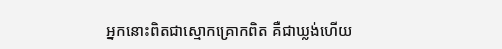អ្នកនោះពិតជាស្មោកគ្រោកពិត គឺជាឃ្លង់ហើយ